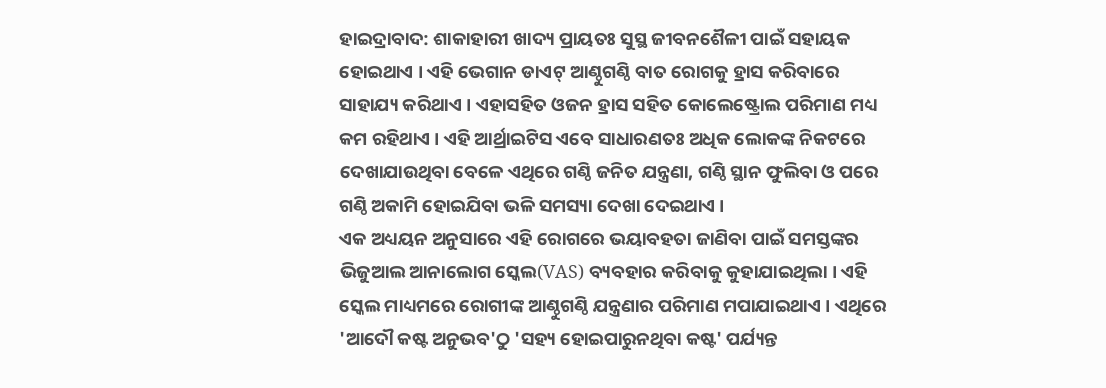ହାଇଦ୍ରାବାଦ: ଶାକାହାରୀ ଖାଦ୍ୟ ପ୍ରାୟତଃ ସୁସ୍ଥ ଜୀବନଶୈଳୀ ପାଇଁ ସହାୟକ ହୋଇଥାଏ । ଏହି ଭେଗାନ ଡାଏଟ୍ ଆଣ୍ଠୁଗଣ୍ଠି ବାତ ରୋଗକୁ ହ୍ରାସ କରିବାରେ ସାହାଯ୍ୟ କରିଥାଏ । ଏହାସହିତ ଓଜନ ହ୍ରାସ ସହିତ କୋଲେଷ୍ଟ୍ରୋଲ ପରିମାଣ ମଧ୍ୟ କମ ରହିଥାଏ । ଏହି ଆର୍ଥ୍ରାଇଟିସ ଏବେ ସାଧାରଣତଃ ଅଧିକ ଲୋକଙ୍କ ନିକଟରେ ଦେଖାଯାଉଥିବା ବେଳେ ଏଥିରେ ଗଣ୍ଠି ଜନିତ ଯନ୍ତ୍ରଣା, ଗଣ୍ଠି ସ୍ଥାନ ଫୁଲିବା ଓ ପରେ ଗଣ୍ଠି ଅକାମି ହୋଇଯିବା ଭଳି ସମସ୍ୟା ଦେଖା ଦେଇଥାଏ ।
ଏକ ଅଧ୍ୟୟନ ଅନୁସାରେ ଏହି ରୋଗରେ ଭୟାବହତା ଜାଣିବା ପାଇଁ ସମସ୍ତଙ୍କର ଭିଜୁଆଲ ଆନାଲୋଗ ସ୍କେଲ(VAS) ବ୍ୟବହାର କରିବାକୁ କୁହାଯାଇଥିଲା । ଏହି ସ୍କେଲ ମାଧ୍ୟମରେ ରୋଗୀଙ୍କ ଆଣ୍ଠୁଗଣ୍ଠି ଯନ୍ତ୍ରଣାର ପରିମାଣ ମପାଯାଇଥାଏ । ଏଥିରେ 'ଆଦୌ କଷ୍ଟ ଅନୁଭବ'ଠୁ 'ସହ୍ୟ ହୋଇପାରୁନଥିବା କଷ୍ଟ' ପର୍ଯ୍ୟନ୍ତ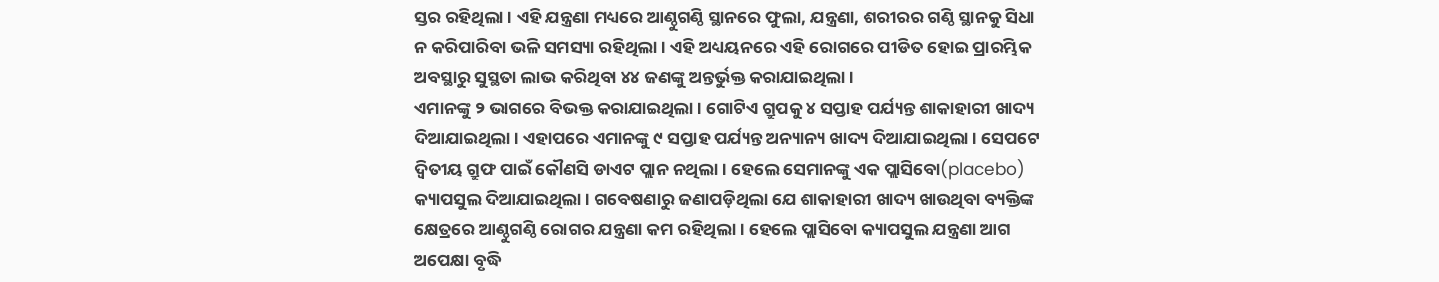ସ୍ତର ରହିଥିଲା । ଏହି ଯନ୍ତ୍ରଣା ମଧ୍ୟରେ ଆଣ୍ଠୁଗଣ୍ଠି ସ୍ଥାନରେ ଫୁଲା, ଯନ୍ତ୍ରଣା, ଶରୀରର ଗଣ୍ଠି ସ୍ଥାନକୁ ସିଧା ନ କରିପାରିବା ଭଳି ସମସ୍ୟା ରହିଥିଲା । ଏହି ଅଧ୍ୟୟନରେ ଏହି ରୋଗରେ ପୀଡିତ ହୋଇ ପ୍ରାରମ୍ଭିକ ଅବସ୍ଥାରୁ ସୁସ୍ଥତା ଲାଭ କରିଥିବା ୪୪ ଜଣଙ୍କୁ ଅନ୍ତର୍ଭୁକ୍ତ କରାଯାଇଥିଲା ।
ଏମାନଙ୍କୁ ୨ ଭାଗରେ ବିଭକ୍ତ କରାଯାଇଥିଲା । ଗୋଟିଏ ଗ୍ରୁପକୁ ୪ ସପ୍ତାହ ପର୍ଯ୍ୟନ୍ତ ଶାକାହାରୀ ଖାଦ୍ୟ ଦିଆଯାଇଥିଲା । ଏହାପରେ ଏମାନଙ୍କୁ ୯ ସପ୍ତାହ ପର୍ଯ୍ୟନ୍ତ ଅନ୍ୟାନ୍ୟ ଖାଦ୍ୟ ଦିଆଯାଇଥିଲା । ସେପଟେ ଦ୍ବିତୀୟ ଗ୍ରୁଫ ପାଇଁ କୌଣସି ଡାଏଟ ପ୍ଲାନ ନଥିଲା । ହେଲେ ସେମାନଙ୍କୁ ଏକ ପ୍ଲାସିବୋ(placebo) କ୍ୟାପସୁଲ ଦିଆଯାଇଥିଲା । ଗବେଷଣାରୁ ଜଣାପଡ଼ିଥିଲା ଯେ ଶାକାହାରୀ ଖାଦ୍ୟ ଖାଉଥିବା ବ୍ୟକ୍ତିଙ୍କ କ୍ଷେତ୍ରରେ ଆଣ୍ଠୁଗଣ୍ଠି ରୋଗର ଯନ୍ତ୍ରଣା କମ ରହିଥିଲା । ହେଲେ ପ୍ଲାସିବୋ କ୍ୟାପସୁଲ ଯନ୍ତ୍ରଣା ଆଗ ଅପେକ୍ଷା ବୃଦ୍ଧି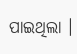ପାଇଥିଲା ।